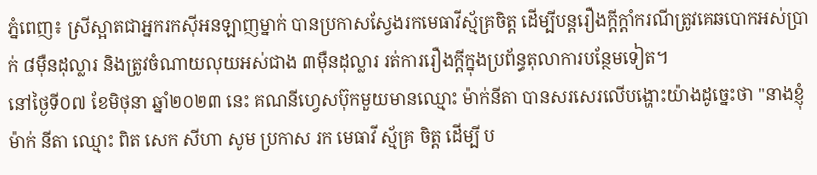ភ្នំពេញ៖ ស្រីស្អាតជាអ្នករកស៊ីអនឡាញម្នាក់ បានប្រកាសស្វែងរកមេធាវីស្ម័គ្រចិត្ត ដើម្បីបន្តរឿងក្តីក្តាំករណីត្រូវគេឆបោកអស់ប្រាក់ ៨ម៉ឺនដុល្លារ និងត្រូវចំណាយលុយអស់ជាង ៣ម៉ឺនដុល្លារ រត់ការរឿងក្តីក្នុងប្រព័ន្ធតុលាការបន្ថែមទៀត។
នៅថ្ងៃទី០៧ ខែមិថុនា ឆ្នាំ២០២៣ នេះ គណនីហ្វេសប៊ុកមួយមានឈ្មោះ ម៉ាក់នីតា បានសរសេរលើបង្ហោះយ៉ាងដូច្នេះថា "នាងខ្ញុំ ម៉ាក់ នីតា ឈ្មោះ ពិត សេក សីហា សូម ប្រកាស រក មេធាវី ស្ម័គ្រ ចិត្ត ដេីម្បី ប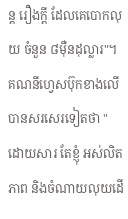ន្ត រឿងក្ដី ដែលគេបោកលុយ ចំនួន ៨ម៉ឺនដុល្លារ"។
គណនីហ្វេសប៊ុកខាងលើ បានសរសេរទៀតថា "ដោយសារ តែខ្ញុំ អស់លិតភាព និងចំណាយលុយដេី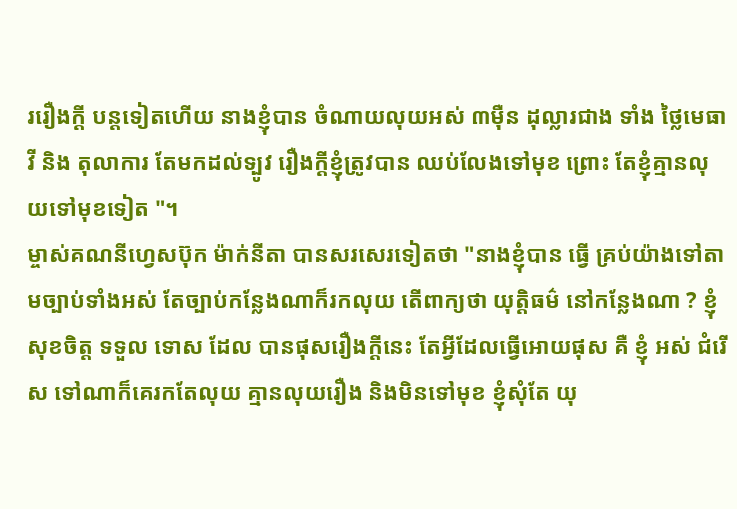ររឿងក្ដី បន្តទៀតហេីយ នាងខ្ញុំបាន ចំណាយលុយអស់ ៣មុឺន ដុល្លារជាង ទាំង ថៃ្លមេធាវី និង តុលាការ តែមកដល់ទ្បូវ រឿងក្ដីខ្ញុំត្រូវបាន ឈប់លែងទៅមុខ ព្រោះ តែខ្ញុំគ្មានលុយទៅមុខទៀត "។
ម្ចាស់គណនីហ្វេសប៊ុក ម៉ាក់នីតា បានសរសេរទៀតថា "នាងខ្ញុំបាន ធ្វើ គ្រប់យ៉ាងទៅតាមច្បាប់ទាំងអស់ តែច្បាប់កនែ្លងណាក៏រកលុយ តេីពាក្យថា យុត្តិធម៌ នៅកនែ្លងណា ? ខ្ញុំ សុខចិត្ត ទទួល ទោស ដែល បានផុសរឿងក្ដីនេះ តែអ្វីដែលធ្វេីអោយផុស គឺ ខ្ញុំ អស់ ជំរេីស ទៅណាក៏គេរកតែលុយ គ្មានលុយរឿង និងមិនទៅមុខ ខ្ញុំសុំតែ យុ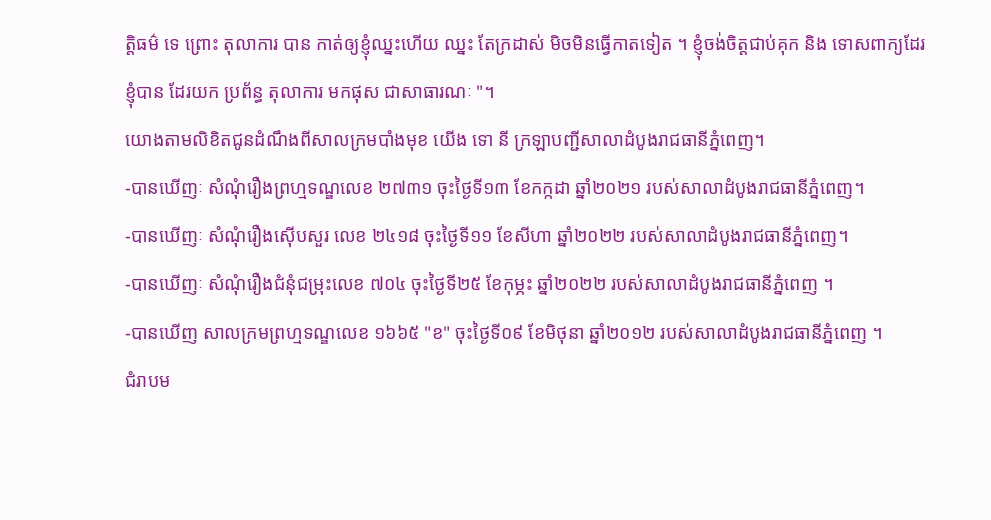ត្តិធម៌ ទេ ព្រោះ តុលាការ បាន កាត់ឲ្យខ្ញុំឈ្នះហេីយ ឈ្នះ តែក្រដាស់ មិចមិនធ្វេីកាតទៀត ។ ខ្ញុំចង់ចិត្តជាប់គុក និង ទោសពាក្យដែរខ្ញុំបាន ដែរយក ប្រព័ន្ធ តុលាការ មកផុស ជាសាធារណៈ "។
យោងតាមលិខិតជូនដំណឹងពីសាលក្រមបាំងមុខ យើង ទោ នី ក្រឡាបញ្ជីសាលាដំបូងរាជធានីភ្នំពេញ។
-បានឃើញៈ សំណុំរឿងព្រហ្មទណ្ឌលេខ ២៧៣១ ចុះថ្ងៃទី១៣ ខែកក្កដា ឆ្នាំ២០២១ របស់សាលាដំបូងរាជធានីភ្នំពេញ។
-បានឃើញៈ សំណុំរឿងស៊ើបសួរ លេខ ២៤១៨ ចុះថ្ងៃទី១១ ខែសីហា ឆ្នាំ២០២២ របស់សាលាដំបូងរាជធានីភ្នំពេញ។
-បានឃើញៈ សំណុំរឿងជំនុំជម្រុះលេខ ៧០៤ ចុះថ្ងៃទី២៥ ខែកុម្ភះ ឆ្នាំ២០២២ របស់សាលាដំបូងរាជធានីភ្នំពេញ ។
-បានឃើញ សាលក្រមព្រហ្មទណ្ឌលេខ ១៦៦៥ "ខ" ចុះថ្ងៃទី០៩ ខែមិថុនា ឆ្នាំ២០១២ របស់សាលាដំបូងរាជធានីភ្នំពេញ ។
ជំរាបម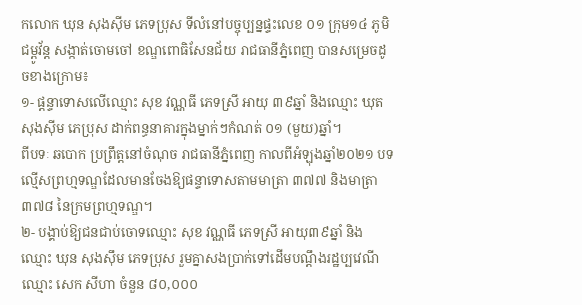កលោក ឃុន សុងស៊ីម ភេទប្រុស ទីលំនៅបច្ចុប្បន្នផ្ទះលេខ ០១ ក្រុម១៤ ភូមិជម្ពូវ័ន្ត សង្កាត់ចោមចៅ ខណ្ឌពោធិសែនជ័យ រាជធានីភ្នំពេញ បានសម្រេចដូចខាងក្រោម៖
១- ផ្តន្ទាទោសលើឈ្មោះ សុខ វណ្ណធី ភេទស្រី អាយុ ៣៩ឆ្នាំ និងឈ្មោះ ឃុត សុងស៊ីម ភេប្រុស ដាក់ពន្ធនាគារក្នុងម្នាក់ៗកំណត់ ០១ (មួយ)ឆ្នាំ។
ពីបទៈ ឆបោក ប្រព្រឹត្តនៅចំណុច រាជធានីភ្នំពេញ កាលពីអំឡុងឆ្នាំ២០២១ បទល្មើសព្រហ្មទណ្ឌដែលមានចែងឱ្យផន្ទាទោសតាមមាត្រា ៣៧៧ និងមាត្រា ៣៧៨ នៃក្រមព្រហ្មទណ្ឌ។
២- បង្គាប់ឱ្យជនជាប់ចោទឈ្មោះ សុខ វណ្ណធី ភេទស្រី អាយុ៣៩ឆ្នាំ និងឈ្មោះ ឃុន សុងស៊ឹម ភេទប្រុស រួមគ្នាសងប្រាក់ទៅដើមបណ្តឹងរដ្ឋប្បវេណីឈ្មោះ សេក សីហា ចំនួន ៨០,០០០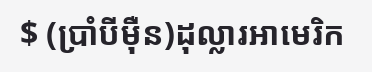$ (ប្រាំបីម៉ឺន)ដុល្លារអាមេរិក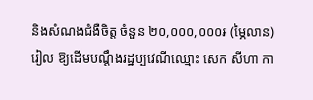និងសំណងជំងឺចិត្ត ចំនួន ២០,០០០,០០០៛ (ម្ភៃលាន)រៀល ឱ្យដើមបណ្តឹងរដ្ឋប្បវេណីឈ្មោះ សេក សីហា កា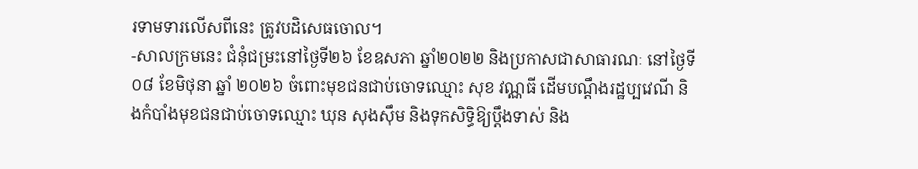រទាមទារលើសពីនេះ ត្រូវបដិសេធចោល។
-សាលក្រមនេះ ជំនុំជម្រះនៅថ្ងៃទី២៦ ខែឧសភា ឆ្នាំ២០២២ និងប្រកាសជាសាធារណៈ នៅថ្ងៃទី០៨ ខែមិថុនា ឆ្នាំ ២០២៦ ចំពោះមុខជនជាប់ចោទឈ្មោះ សុខ វណ្ណធី ដើមបណ្តឹងរដ្ឋប្បវេណី និងកំបាំងមុខជនជាប់ចោទឈ្មោះ ឃុន សុងស៊ឹម និងទុកសិទ្ធិឱ្យប្តឹងទាស់ និង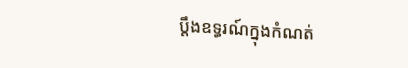ប្តឹងឧទ្ធរណ៍ក្នុងកំណត់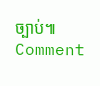ច្បាប់៕
Comment